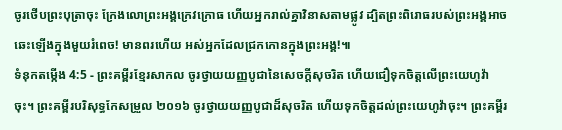ចូរថើបព្រះបុត្រាចុះ ក្រែងលោព្រះអង្គក្រេវក្រោធ ហើយអ្នករាល់គ្នាវិនាសតាមផ្លូវ ដ្បិតព្រះពិរោធរបស់ព្រះអង្គអាចឆេះឡើងក្នុងមួយរំពេច! មានពរហើយ អស់អ្នកដែលជ្រកកោនក្នុងព្រះអង្គ!៕
ទំនុកតម្កើង 4:5 - ព្រះគម្ពីរខ្មែរសាកល ចូរថ្វាយយញ្ញបូជានៃសេចក្ដីសុចរិត ហើយជឿទុកចិត្តលើព្រះយេហូវ៉ាចុះ។ ព្រះគម្ពីរបរិសុទ្ធកែសម្រួល ២០១៦ ចូរថ្វាយយញ្ញបូជាដ៏សុចរិត ហើយទុកចិត្តដល់ព្រះយេហូវ៉ាចុះ។ ព្រះគម្ពីរ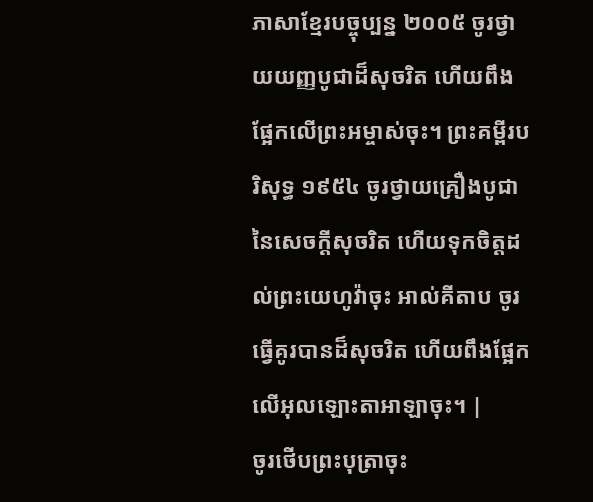ភាសាខ្មែរបច្ចុប្បន្ន ២០០៥ ចូរថ្វាយយញ្ញបូជាដ៏សុចរិត ហើយពឹងផ្អែកលើព្រះអម្ចាស់ចុះ។ ព្រះគម្ពីរបរិសុទ្ធ ១៩៥៤ ចូរថ្វាយគ្រឿងបូជានៃសេចក្ដីសុចរិត ហើយទុកចិត្តដល់ព្រះយេហូវ៉ាចុះ អាល់គីតាប ចូរធ្វើគូរបានដ៏សុចរិត ហើយពឹងផ្អែកលើអុលឡោះតាអាឡាចុះ។ |
ចូរថើបព្រះបុត្រាចុះ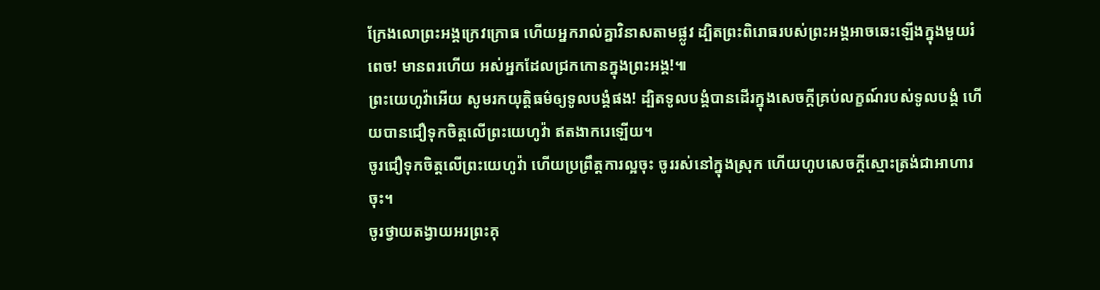ក្រែងលោព្រះអង្គក្រេវក្រោធ ហើយអ្នករាល់គ្នាវិនាសតាមផ្លូវ ដ្បិតព្រះពិរោធរបស់ព្រះអង្គអាចឆេះឡើងក្នុងមួយរំពេច! មានពរហើយ អស់អ្នកដែលជ្រកកោនក្នុងព្រះអង្គ!៕
ព្រះយេហូវ៉ាអើយ សូមរកយុត្តិធម៌ឲ្យទូលបង្គំផង! ដ្បិតទូលបង្គំបានដើរក្នុងសេចក្ដីគ្រប់លក្ខណ៍របស់ទូលបង្គំ ហើយបានជឿទុកចិត្តលើព្រះយេហូវ៉ា ឥតងាករេឡើយ។
ចូរជឿទុកចិត្តលើព្រះយេហូវ៉ា ហើយប្រព្រឹត្តការល្អចុះ ចូររស់នៅក្នុងស្រុក ហើយហូបសេចក្ដីស្មោះត្រង់ជាអាហារចុះ។
ចូរថ្វាយតង្វាយអរព្រះគុ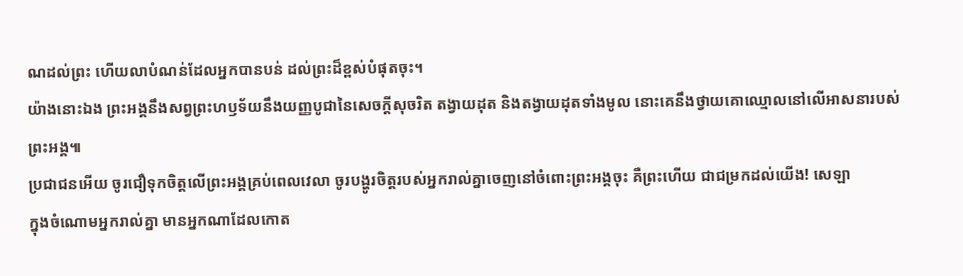ណដល់ព្រះ ហើយលាបំណន់ដែលអ្នកបានបន់ ដល់ព្រះដ៏ខ្ពស់បំផុតចុះ។
យ៉ាងនោះឯង ព្រះអង្គនឹងសព្វព្រះហឫទ័យនឹងយញ្ញបូជានៃសេចក្ដីសុចរិត តង្វាយដុត និងតង្វាយដុតទាំងមូល នោះគេនឹងថ្វាយគោឈ្មោលនៅលើអាសនារបស់ព្រះអង្គ៕
ប្រជាជនអើយ ចូរជឿទុកចិត្តលើព្រះអង្គគ្រប់ពេលវេលា ចូរបង្ហូរចិត្តរបស់អ្នករាល់គ្នាចេញនៅចំពោះព្រះអង្គចុះ គឺព្រះហើយ ជាជម្រកដល់យើង! សេឡា
ក្នុងចំណោមអ្នករាល់គ្នា មានអ្នកណាដែលកោត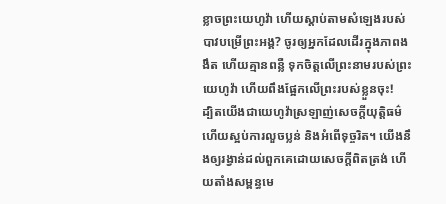ខ្លាចព្រះយេហូវ៉ា ហើយស្ដាប់តាមសំឡេងរបស់បាវបម្រើព្រះអង្គ? ចូរឲ្យអ្នកដែលដើរក្នុងភាពងងឹត ហើយគ្មានពន្លឺ ទុកចិត្តលើព្រះនាមរបស់ព្រះយេហូវ៉ា ហើយពឹងផ្អែកលើព្រះរបស់ខ្លួនចុះ!
ដ្បិតយើងជាយេហូវ៉ាស្រឡាញ់សេចក្ដីយុត្តិធម៌ ហើយស្អប់ការលួចប្លន់ និងអំពើទុច្ចរិត។ យើងនឹងឲ្យរង្វាន់ដល់ពួកគេដោយសេចក្ដីពិតត្រង់ ហើយតាំងសម្ពន្ធមេ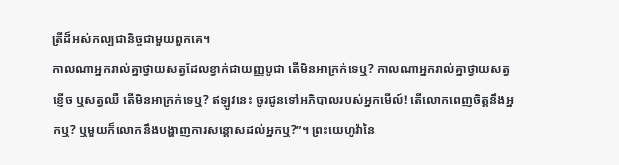ត្រីដ៏អស់កល្បជានិច្ចជាមួយពួកគេ។
កាលណាអ្នករាល់គ្នាថ្វាយសត្វដែលខ្វាក់ជាយញ្ញបូជា តើមិនអាក្រក់ទេឬ? កាលណាអ្នករាល់គ្នាថ្វាយសត្វខ្ញើច ឬសត្វឈឺ តើមិនអាក្រក់ទេឬ? ឥឡូវនេះ ចូរជូនទៅអភិបាលរបស់អ្នកមើល៍! តើលោកពេញចិត្តនឹងអ្នកឬ? ឬមួយក៏លោកនឹងបង្ហាញការសន្ដោសដល់អ្នកឬ?”។ ព្រះយេហូវ៉ានៃ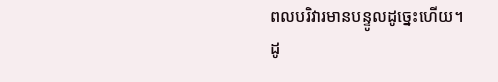ពលបរិវារមានបន្ទូលដូច្នេះហើយ។
ដូ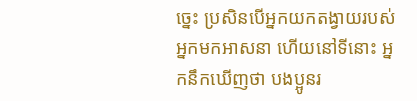ច្នេះ ប្រសិនបើអ្នកយកតង្វាយរបស់អ្នកមកអាសនា ហើយនៅទីនោះ អ្នកនឹកឃើញថា បងប្អូនរ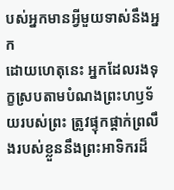បស់អ្នកមានអ្វីមួយទាស់នឹងអ្នក
ដោយហេតុនេះ អ្នកដែលរងទុក្ខស្របតាមបំណងព្រះហឫទ័យរបស់ព្រះ ត្រូវផ្ទុកផ្ដាក់ព្រលឹងរបស់ខ្លួននឹងព្រះអាទិករដ៏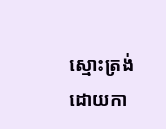ស្មោះត្រង់ ដោយកា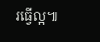រធ្វើល្អ៕